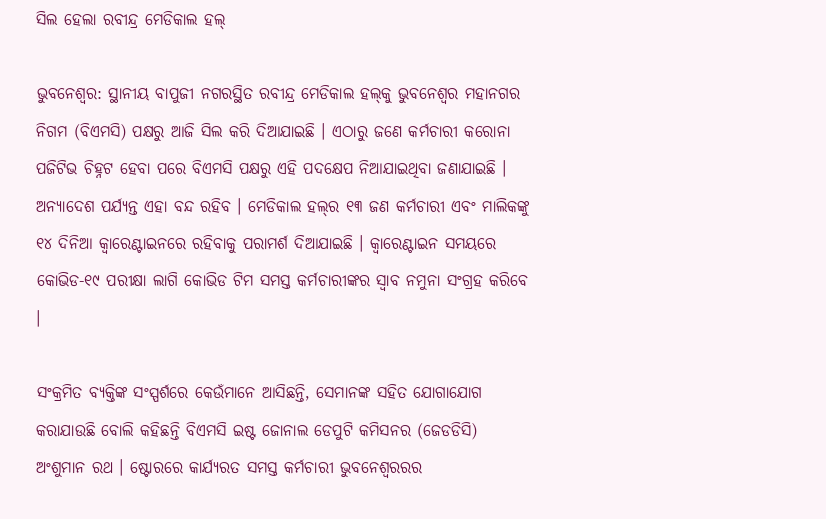ସିଲ ହେଲା ରବୀନ୍ଦ୍ର ମେଡିକାଲ ହଲ୍‌

ଭୁବନେଶ୍ୱର: ସ୍ଥାନୀୟ ବାପୁଜୀ ନଗରସ୍ଥିତ ରବୀନ୍ଦ୍ର ମେଡିକାଲ ହଲ୍‌କୁ ଭୁବନେଶ୍ୱର ମହାନଗର ନିଗମ (ବିଏମସି) ପକ୍ଷରୁ ଆଜି ସିଲ କରି ଦିଆଯାଇଛି । ଏଠାରୁ ଜଣେ କର୍ମଚାରୀ କରୋନା ପଜିଟିଭ ଚିହ୍ନଟ ହେବା ପରେ ବିଏମସି ପକ୍ଷରୁ ଏହି ପଦକ୍ଷେପ ନିଆଯାଇଥିବା ଜଣାଯାଇଛି । ଅନ୍ୟାଦେଶ ପର୍ଯ୍ୟନ୍ତ ଏହା ବନ୍ଦ ରହିବ । ମେଡିକାଲ ହଲ୍‌ର ୧୩ ଜଣ କର୍ମଚାରୀ ଏବଂ ମାଲିକଙ୍କୁ ୧୪ ଦିନିଆ କ୍ୱାରେଣ୍ଟାଇନରେ ରହିବାକୁ ପରାମର୍ଶ ଦିଆଯାଇଛି । କ୍ୱାରେଣ୍ଟାଇନ ସମୟରେ କୋଭିଡ-୧୯ ପରୀକ୍ଷା ଲାଗି କୋଭିଡ ଟିମ ସମସ୍ତ କର୍ମଚାରୀଙ୍କର ସ୍ୱାବ ନମୁନା ସଂଗ୍ରହ କରିବେ ।

ସଂକ୍ରମିତ ବ୍ୟକ୍ତିଙ୍କ ସଂସ୍ପର୍ଶରେ କେଉଁମାନେ ଆସିଛନ୍ତି, ସେମାନଙ୍କ ସହିତ ଯୋଗାଯୋଗ କରାଯାଉଛି ବୋଲି କହିଛନ୍ତି ବିଏମସି ଇଷ୍ଟ ଜୋନାଲ ଡେପୁଟି କମିସନର (ଜେଡଡିସି) ଅଂଶୁମାନ ରଥ । ଷ୍ଟୋରରେ କାର୍ଯ୍ୟରତ ସମସ୍ତ କର୍ମଚାରୀ ଭୁବନେଶ୍ୱରରର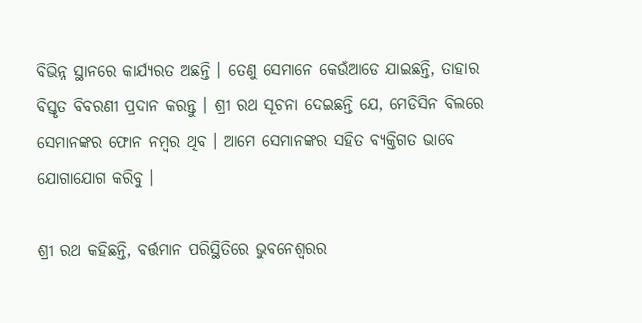ବିଭିନ୍ନ ସ୍ଥାନରେ କାର୍ଯ୍ୟରତ ଅଛନ୍ତି । ତେଣୁ ସେମାନେ କେଉଁଆଡେ ଯାଇଛନ୍ତି, ତାହାର ବିସ୍ତୃତ ବିବରଣୀ ପ୍ରଦାନ କରନ୍ତୁ । ଶ୍ରୀ ରଥ ସୂଚନା ଦେଇଛନ୍ତି ଯେ, ମେଡିସିନ ବିଲରେ ସେମାନଙ୍କର ଫୋନ ନମ୍ବର ଥିବ । ଆମେ ସେମାନଙ୍କର ସହିତ ବ୍ୟକ୍ତିଗତ ଭାବେ ଯୋଗାଯୋଗ କରିବୁ ।

ଶ୍ରୀ ରଥ କହିଛନ୍ତି, ବର୍ତ୍ତମାନ ପରିସ୍ଥିତିରେ ଭୁବନେଶ୍ୱରର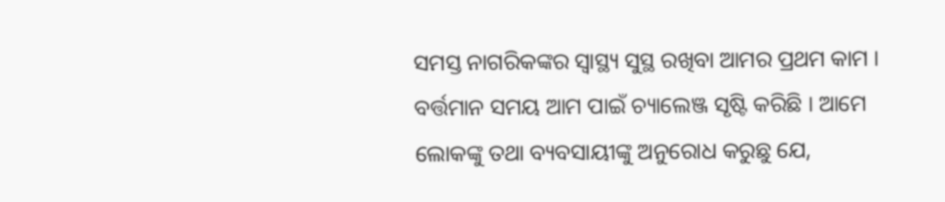ସମସ୍ତ ନାଗରିକଙ୍କର ସ୍ୱାସ୍ଥ୍ୟ ସୁସ୍ଥ ରଖିବା ଆମର ପ୍ରଥମ କାମ । ବର୍ତ୍ତମାନ ସମୟ ଆମ ପାଇଁ ଚ୍ୟାଲେଞ୍ଜ ସୃଷ୍ଟି କରିଛି । ଆମେ ଲୋକଙ୍କୁ ତଥା ବ୍ୟବସାୟୀଙ୍କୁ ଅନୁରୋଧ କରୁଛୁ ଯେ,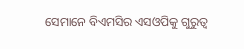ସେମାନେ ବିଏମସିର ଏସଓପିକୁ ଗୁରୁତ୍ୱ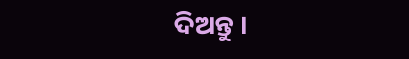ଦିଅନ୍ତୁ ।